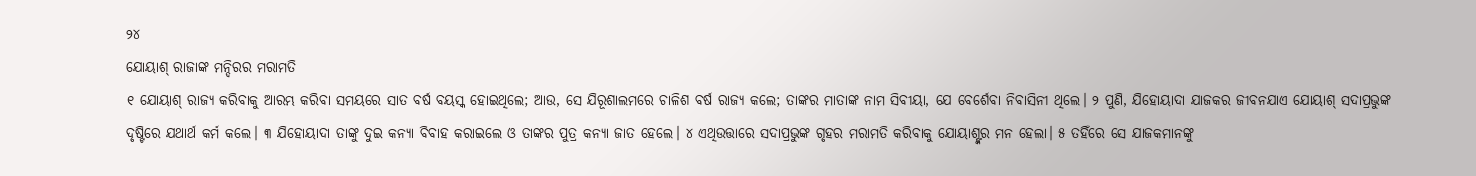୨୪
ଯୋୟାଶ୍ ରାଜାଙ୍କ ମନ୍ଦିରର ମରାମତି
୧ ଯୋୟାଶ୍ ରାଜ୍ୟ କରିବାକୁ ଆରମ୍ଭ କରିବା ସମୟରେ ସାତ ବର୍ଷ ବୟସ୍କ ହୋଇଥିଲେ; ଆଉ, ସେ ଯିରୂଶାଲମରେ ଚାଳିଶ ବର୍ଷ ରାଜ୍ୟ କଲେ; ତାଙ୍କର ମାତାଙ୍କ ନାମ ସିବୀୟା, ଯେ ବେର୍ଶେବା ନିବାସିନୀ ଥିଲେ। ୨ ପୁଣି, ଯିହୋୟାଦା ଯାଜକର ଜୀବନଯାଏ ଯୋୟାଶ୍ ସଦାପ୍ରଭୁଙ୍କ ଦୃଷ୍ଟିରେ ଯଥାର୍ଥ କର୍ମ କଲେ। ୩ ଯିହୋୟାଦା ତାଙ୍କୁ ଦୁଇ କନ୍ୟା ବିବାହ କରାଇଲେ ଓ ତାଙ୍କର ପୁତ୍ର କନ୍ୟା ଜାତ ହେଲେ। ୪ ଏଥିଉତ୍ତାରେ ସଦାପ୍ରଭୁଙ୍କ ଗୃହର ମରାମତି କରିବାକୁ ଯୋୟାଶ୍ଙ୍କର ମନ ହେଲା। ୫ ତହିଁରେ ସେ ଯାଜକମାନଙ୍କୁ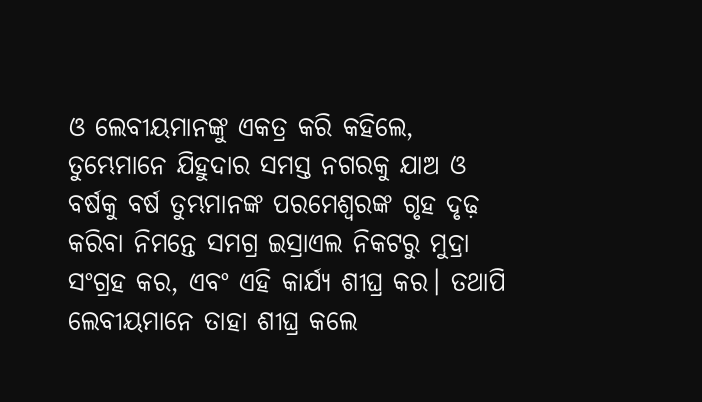ଓ ଲେବୀୟମାନଙ୍କୁ ଏକତ୍ର କରି କହିଲେ, ତୁମ୍ଭେମାନେ ଯିହୁଦାର ସମସ୍ତ ନଗରକୁ ଯାଅ ଓ ବର୍ଷକୁ ବର୍ଷ ତୁମ୍ଭମାନଙ୍କ ପରମେଶ୍ୱରଙ୍କ ଗୃହ ଦୃଢ଼ କରିବା ନିମନ୍ତେ ସମଗ୍ର ଇସ୍ରାଏଲ ନିକଟରୁ ମୁଦ୍ରା ସଂଗ୍ରହ କର, ଏବଂ ଏହି କାର୍ଯ୍ୟ ଶୀଘ୍ର କର। ତଥାପି ଲେବୀୟମାନେ ତାହା ଶୀଘ୍ର କଲେ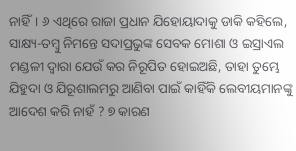ନାହିଁ। ୬ ଏଥିରେ ରାଜା ପ୍ରଧାନ ଯିହୋୟାଦାକୁ ଡାକି କହିଲେ, ସାକ୍ଷ୍ୟ-ତମ୍ବୁ ନିମନ୍ତେ ସଦାପ୍ରଭୁଙ୍କ ସେବକ ମୋଶା ଓ ଇସ୍ରାଏଲ ମଣ୍ଡଳୀ ଦ୍ୱାରା ଯେଉଁ କର ନିରୂପିତ ହୋଇଅଛି, ତାହା ତୁମ୍ଭେ ଯିହୁଦା ଓ ଯିରୂଶାଲମରୁ ଆଣିବା ପାଇଁ କାହିଁକି ଲେବୀୟମାନଙ୍କୁ ଆଦେଶ କରି ନାହଁ ? ୭ କାରଣ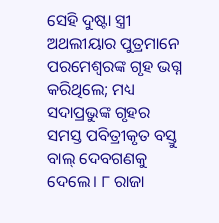ସେହି ଦୁଷ୍ଟା ସ୍ତ୍ରୀ ଅଥଲୀୟାର ପୁତ୍ରମାନେ ପରମେଶ୍ୱରଙ୍କ ଗୃହ ଭଗ୍ନ କରିଥିଲେ; ମଧ୍ୟ ସଦାପ୍ରଭୁଙ୍କ ଗୃହର ସମସ୍ତ ପବିତ୍ରୀକୃତ ବସ୍ତୁ ବାଲ୍ ଦେବଗଣକୁ ଦେଲେ। ୮ ରାଜା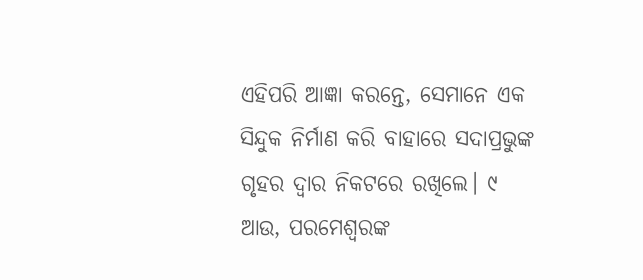ଏହିପରି ଆଜ୍ଞା କରନ୍ତେ, ସେମାନେ ଏକ ସିନ୍ଦୁକ ନିର୍ମାଣ କରି ବାହାରେ ସଦାପ୍ରଭୁଙ୍କ ଗୃହର ଦ୍ୱାର ନିକଟରେ ରଖିଲେ। ୯ ଆଉ, ପରମେଶ୍ୱରଙ୍କ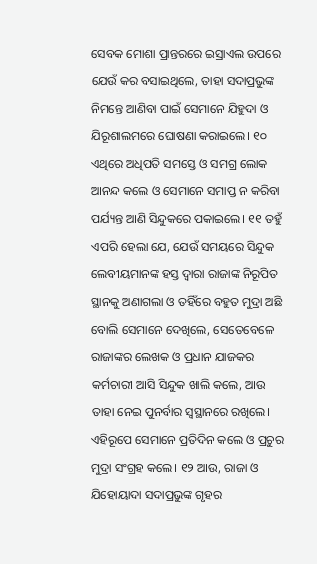ସେବକ ମୋଶା ପ୍ରାନ୍ତରରେ ଇସ୍ରାଏଲ ଉପରେ ଯେଉଁ କର ବସାଇଥିଲେ, ତାହା ସଦାପ୍ରଭୁଙ୍କ ନିମନ୍ତେ ଆଣିବା ପାଇଁ ସେମାନେ ଯିହୁଦା ଓ ଯିରୂଶାଲମରେ ଘୋଷଣା କରାଇଲେ। ୧୦ ଏଥିରେ ଅଧିପତି ସମସ୍ତେ ଓ ସମଗ୍ର ଲୋକ ଆନନ୍ଦ କଲେ ଓ ସେମାନେ ସମାପ୍ତ ନ କରିବା ପର୍ଯ୍ୟନ୍ତ ଆଣି ସିନ୍ଦୁକରେ ପକାଇଲେ। ୧୧ ତହୁଁ ଏପରି ହେଲା ଯେ, ଯେଉଁ ସମୟରେ ସିନ୍ଦୁକ ଲେବୀୟମାନଙ୍କ ହସ୍ତ ଦ୍ୱାରା ରାଜାଙ୍କ ନିରୂପିତ ସ୍ଥାନକୁ ଅଣାଗଲା ଓ ତହିଁରେ ବହୁତ ମୁଦ୍ରା ଅଛି ବୋଲି ସେମାନେ ଦେଖିଲେ, ସେତେବେଳେ ରାଜାଙ୍କର ଲେଖକ ଓ ପ୍ରଧାନ ଯାଜକର କର୍ମଚାରୀ ଆସି ସିନ୍ଦୁକ ଖାଲି କଲେ, ଆଉ ତାହା ନେଇ ପୁନର୍ବାର ସ୍ୱସ୍ଥାନରେ ରଖିଲେ। ଏହିରୂପେ ସେମାନେ ପ୍ରତିଦିନ କଲେ ଓ ପ୍ରଚୁର ମୁଦ୍ରା ସଂଗ୍ରହ କଲେ। ୧୨ ଆଉ, ରାଜା ଓ ଯିହୋୟାଦା ସଦାପ୍ରଭୁଙ୍କ ଗୃହର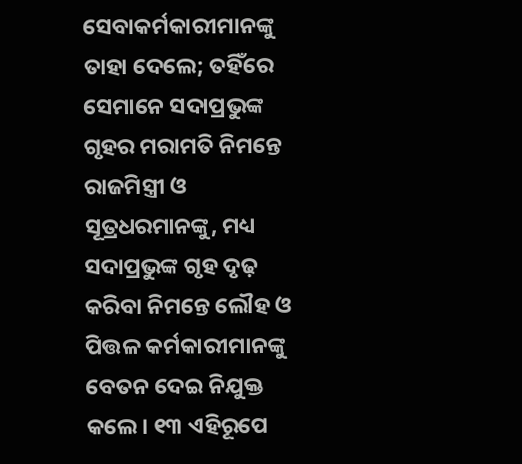ସେବାକର୍ମକାରୀମାନଙ୍କୁ ତାହା ଦେଲେ; ତହିଁରେ ସେମାନେ ସଦାପ୍ରଭୁଙ୍କ ଗୃହର ମରାମତି ନିମନ୍ତେ ରାଜମିସ୍ତ୍ରୀ ଓ ସୂତ୍ରଧରମାନଙ୍କୁ, ମଧ୍ୟ ସଦାପ୍ରଭୁଙ୍କ ଗୃହ ଦୃଢ଼ କରିବା ନିମନ୍ତେ ଲୌହ ଓ ପିତ୍ତଳ କର୍ମକାରୀମାନଙ୍କୁ ବେତନ ଦେଇ ନିଯୁକ୍ତ କଲେ। ୧୩ ଏହିରୂପେ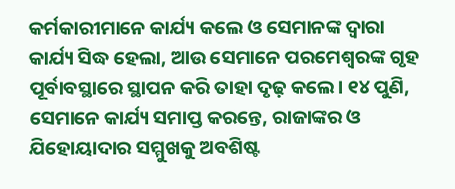କର୍ମକାରୀମାନେ କାର୍ଯ୍ୟ କଲେ ଓ ସେମାନଙ୍କ ଦ୍ୱାରା କାର୍ଯ୍ୟ ସିଦ୍ଧ ହେଲା, ଆଉ ସେମାନେ ପରମେଶ୍ୱରଙ୍କ ଗୃହ ପୂର୍ବାବସ୍ଥାରେ ସ୍ଥାପନ କରି ତାହା ଦୃଢ଼ କଲେ। ୧୪ ପୁଣି, ସେମାନେ କାର୍ଯ୍ୟ ସମାପ୍ତ କରନ୍ତେ, ରାଜାଙ୍କର ଓ ଯିହୋୟାଦାର ସମ୍ମୁଖକୁ ଅବଶିଷ୍ଟ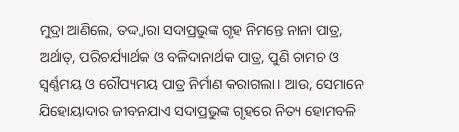ମୁଦ୍ରା ଆଣିଲେ, ତଦ୍ଦ୍ୱାରା ସଦାପ୍ରଭୁଙ୍କ ଗୃହ ନିମନ୍ତେ ନାନା ପାତ୍ର, ଅର୍ଥାତ୍, ପରିଚର୍ଯ୍ୟାର୍ଥକ ଓ ବଳିଦାନାର୍ଥକ ପାତ୍ର, ପୁଣି ଚାମଚ ଓ ସ୍ୱର୍ଣ୍ଣମୟ ଓ ରୌପ୍ୟମୟ ପାତ୍ର ନିର୍ମାଣ କରାଗଲା। ଆଉ, ସେମାନେ ଯିହୋୟାଦାର ଜୀବନଯାଏ ସଦାପ୍ରଭୁଙ୍କ ଗୃହରେ ନିତ୍ୟ ହୋମବଳି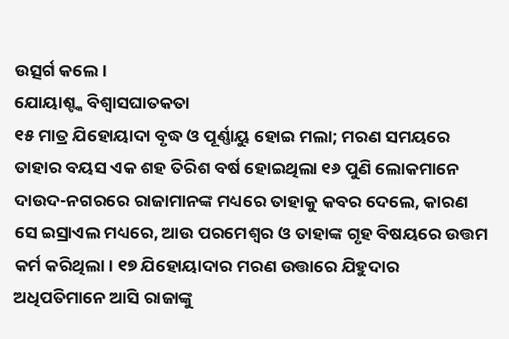ଉତ୍ସର୍ଗ କଲେ।
ଯୋୟାଶ୍ଙ୍କ ବିଶ୍ୱାସଘାତକତା
୧୫ ମାତ୍ର ଯିହୋୟାଦା ବୃଦ୍ଧ ଓ ପୂର୍ଣ୍ଣାୟୁ ହୋଇ ମଲା; ମରଣ ସମୟରେ ତାହାର ବୟସ ଏକ ଶହ ତିରିଶ ବର୍ଷ ହୋଇଥିଲା ୧୬ ପୁଣି ଲୋକମାନେ ଦାଉଦ-ନଗରରେ ରାଜାମାନଙ୍କ ମଧ୍ୟରେ ତାହାକୁ କବର ଦେଲେ, କାରଣ ସେ ଇସ୍ରାଏଲ ମଧ୍ୟରେ, ଆଉ ପରମେଶ୍ୱର ଓ ତାହାଙ୍କ ଗୃହ ବିଷୟରେ ଉତ୍ତମ କର୍ମ କରିଥିଲା। ୧୭ ଯିହୋୟାଦାର ମରଣ ଉତ୍ତାରେ ଯିହୁଦାର ଅଧିପତିମାନେ ଆସି ରାଜାଙ୍କୁ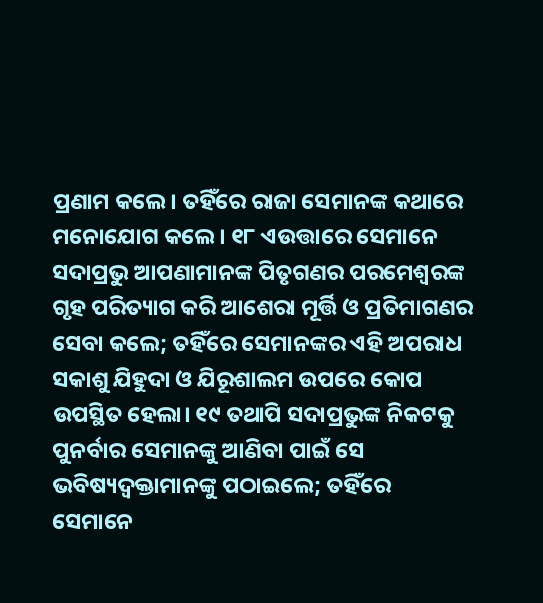ପ୍ରଣାମ କଲେ। ତହିଁରେ ରାଜା ସେମାନଙ୍କ କଥାରେ ମନୋଯୋଗ କଲେ। ୧୮ ଏଉତ୍ତାରେ ସେମାନେ ସଦାପ୍ରଭୁ ଆପଣାମାନଙ୍କ ପିତୃଗଣର ପରମେଶ୍ୱରଙ୍କ ଗୃହ ପରିତ୍ୟାଗ କରି ଆଶେରା ମୂର୍ତ୍ତି ଓ ପ୍ରତିମାଗଣର ସେବା କଲେ; ତହିଁରେ ସେମାନଙ୍କର ଏହି ଅପରାଧ ସକାଶୁ ଯିହୁଦା ଓ ଯିରୂଶାଲମ ଉପରେ କୋପ ଉପସ୍ଥିତ ହେଲା। ୧୯ ତଥାପି ସଦାପ୍ରଭୁଙ୍କ ନିକଟକୁ ପୁନର୍ବାର ସେମାନଙ୍କୁ ଆଣିବା ପାଇଁ ସେ ଭବିଷ୍ୟଦ୍ବକ୍ତାମାନଙ୍କୁ ପଠାଇଲେ; ତହିଁରେ ସେମାନେ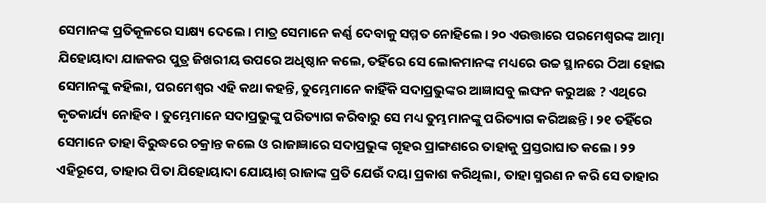ସେମାନଙ୍କ ପ୍ରତିକୂଳରେ ସାକ୍ଷ୍ୟ ଦେଲେ। ମାତ୍ର ସେମାନେ କର୍ଣ୍ଣ ଦେବାକୁ ସମ୍ମତ ନୋହିଲେ। ୨୦ ଏଉତ୍ତାରେ ପରମେଶ୍ୱରଙ୍କ ଆତ୍ମା ଯିହୋୟାଦା ଯାଜକର ପୁତ୍ର ଜିଖରୀୟ ଉପରେ ଅଧିଷ୍ଠାନ କଲେ, ତହିଁରେ ସେ ଲୋକମାନଙ୍କ ମଧ୍ୟରେ ଉଚ୍ଚ ସ୍ଥାନରେ ଠିଆ ହୋଇ ସେମାନଙ୍କୁ କହିଲା, ପରମେଶ୍ୱର ଏହି କଥା କହନ୍ତି, ତୁମ୍ଭେମାନେ କାହିଁକି ସଦାପ୍ରଭୁଙ୍କର ଆଜ୍ଞାସବୁ ଲଙ୍ଘନ କରୁଅଛ ? ଏଥିରେ କୃତକାର୍ଯ୍ୟ ନୋହିବ। ତୁମ୍ଭେମାନେ ସଦାପ୍ରଭୁଙ୍କୁ ପରିତ୍ୟାଗ କରିବାରୁ ସେ ମଧ୍ୟ ତୁମ୍ଭମାନଙ୍କୁ ପରିତ୍ୟାଗ କରିଅଛନ୍ତି। ୨୧ ତହିଁରେ ସେମାନେ ତାହା ବିରୁଦ୍ଧରେ ଚକ୍ରାନ୍ତ କଲେ ଓ ରାଜାଜ୍ଞାରେ ସଦାପ୍ରଭୁଙ୍କ ଗୃହର ପ୍ରାଙ୍ଗଣରେ ତାହାକୁ ପ୍ରସ୍ତରାଘାତ କଲେ। ୨୨ ଏହିରୂପେ, ତାହାର ପିତା ଯିହୋୟାଦା ଯୋୟାଶ୍ ରାଜାଙ୍କ ପ୍ରତି ଯେଉଁ ଦୟା ପ୍ରକାଶ କରିଥିଲା, ତାହା ସ୍ମରଣ ନ କରି ସେ ତାହାର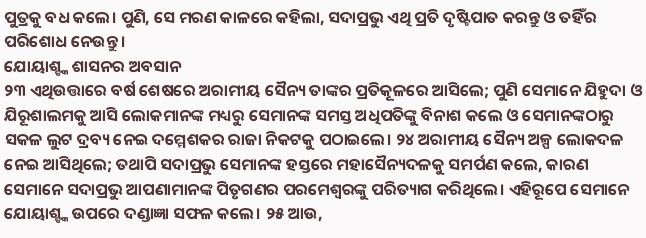ପୁତ୍ରକୁ ବଧ କଲେ। ପୁଣି, ସେ ମରଣ କାଳରେ କହିଲା, ସଦାପ୍ରଭୁ ଏଥି ପ୍ରତି ଦୃଷ୍ଟିପାତ କରନ୍ତୁ ଓ ତହିଁର ପରିଶୋଧ ନେଉନ୍ତୁ।
ଯୋୟାଶ୍ଙ୍କ ଶାସନର ଅବସାନ
୨୩ ଏଥିଉତ୍ତାରେ ବର୍ଷ ଶେଷରେ ଅରାମୀୟ ସୈନ୍ୟ ତାଙ୍କର ପ୍ରତିକୂଳରେ ଆସିଲେ; ପୁଣି ସେମାନେ ଯିହୁଦା ଓ ଯିରୂଶାଲମକୁ ଆସି ଲୋକମାନଙ୍କ ମଧ୍ୟରୁ ସେମାନଙ୍କ ସମସ୍ତ ଅଧିପତିଙ୍କୁ ବିନାଶ କଲେ ଓ ସେମାନଙ୍କଠାରୁ ସକଳ ଲୁଟ ଦ୍ରବ୍ୟ ନେଇ ଦମ୍ମେଶକର ରାଜା ନିକଟକୁ ପଠାଇଲେ। ୨୪ ଅରାମୀୟ ସୈନ୍ୟ ଅଳ୍ପ ଲୋକଦଳ ନେଇ ଆସିଥିଲେ; ତଥାପି ସଦାପ୍ରଭୁ ସେମାନଙ୍କ ହସ୍ତରେ ମହାସୈନ୍ୟଦଳକୁ ସମର୍ପଣ କଲେ, କାରଣ ସେମାନେ ସଦାପ୍ରଭୁ ଆପଣାମାନଙ୍କ ପିତୃଗଣର ପରମେଶ୍ୱରଙ୍କୁ ପରିତ୍ୟାଗ କରିଥିଲେ। ଏହିରୂପେ ସେମାନେ ଯୋୟାଶ୍ଙ୍କ ଉପରେ ଦଣ୍ଡାଜ୍ଞା ସଫଳ କଲେ। ୨୫ ଆଉ,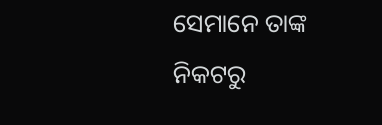ସେମାନେ ତାଙ୍କ ନିକଟରୁ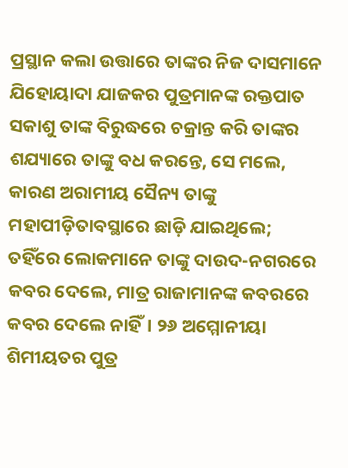ପ୍ରସ୍ଥାନ କଲା ଉତ୍ତାରେ ତାଙ୍କର ନିଜ ଦାସମାନେ ଯିହୋୟାଦା ଯାଜକର ପୁତ୍ରମାନଙ୍କ ରକ୍ତପାତ ସକାଶୁ ତାଙ୍କ ବିରୁଦ୍ଧରେ ଚକ୍ରାନ୍ତ କରି ତାଙ୍କର ଶଯ୍ୟାରେ ତାଙ୍କୁ ବଧ କରନ୍ତେ, ସେ ମଲେ, କାରଣ ଅରାମୀୟ ସୈନ୍ୟ ତାଙ୍କୁ ମହାପୀଡ଼ିତାବସ୍ଥାରେ ଛାଡ଼ି ଯାଇଥିଲେ; ତହିଁରେ ଲୋକମାନେ ତାଙ୍କୁ ଦାଉଦ-ନଗରରେ କବର ଦେଲେ, ମାତ୍ର ରାଜାମାନଙ୍କ କବରରେ କବର ଦେଲେ ନାହିଁ। ୨୬ ଅମ୍ମୋନୀୟା ଶିମୀୟତର ପୁତ୍ର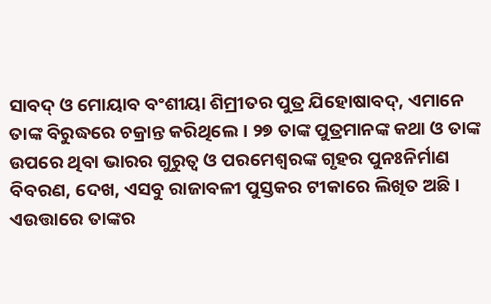ସାବଦ୍ ଓ ମୋୟାବ ବଂଶୀୟା ଶିମ୍ରୀତର ପୁତ୍ର ଯିହୋଷାବଦ୍, ଏମାନେ ତାଙ୍କ ବିରୁଦ୍ଧରେ ଚକ୍ରାନ୍ତ କରିଥିଲେ। ୨୭ ତାଙ୍କ ପୁତ୍ରମାନଙ୍କ କଥା ଓ ତାଙ୍କ ଉପରେ ଥିବା ଭାରର ଗୁରୁତ୍ୱ ଓ ପରମେଶ୍ୱରଙ୍କ ଗୃହର ପୁନଃନିର୍ମାଣ ବିବରଣ, ଦେଖ, ଏସବୁ ରାଜାବଳୀ ପୁସ୍ତକର ଟୀକାରେ ଲିଖିତ ଅଛି। ଏଉତ୍ତାରେ ତାଙ୍କର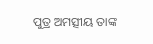ପୁତ୍ର ଅମତ୍ସୀୟ ତାଙ୍କ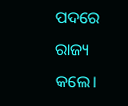ପଦରେ ରାଜ୍ୟ କଲେ।